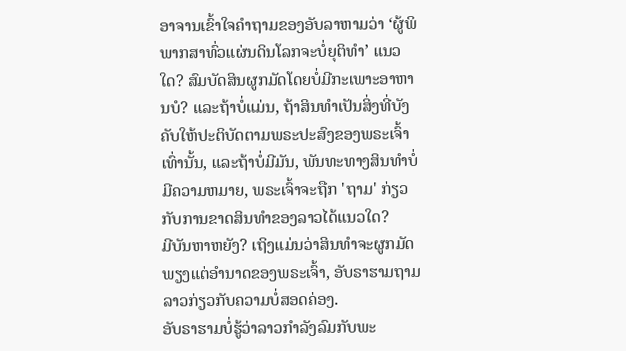ອາຈານເຂົ້າໃຈຄຳຖາມຂອງອັບລາຫາມວ່າ ‘ຜູ້ພິພາກສາທົ່ວແຜ່ນດິນໂລກຈະບໍ່ຍຸຕິທຳ’ ແນວໃດ? ສົມບັດສິນຜູກມັດໂດຍບໍ່ມີກະເພາະອາຫານບໍ? ແລະຖ້າບໍ່ແມ່ນ, ຖ້າສິນທໍາເປັນສິ່ງທີ່ບັງຄັບໃຫ້ປະຕິບັດຕາມພຣະປະສົງຂອງພຣະເຈົ້າເທົ່ານັ້ນ, ແລະຖ້າບໍ່ມີມັນ, ພັນທະທາງສິນທໍາບໍ່ມີຄວາມຫມາຍ, ພຣະເຈົ້າຈະຖືກ 'ຖາມ' ກ່ຽວກັບການຂາດສິນທໍາຂອງລາວໄດ້ແນວໃດ?
ມີບັນຫາຫຍັງ? ເຖິງແມ່ນວ່າສິນທໍາຈະຜູກມັດພຽງແຕ່ອໍານາດຂອງພຣະເຈົ້າ, ອັບຣາຮາມຖາມລາວກ່ຽວກັບຄວາມບໍ່ສອດຄ່ອງ.
ອັບຣາຮາມບໍ່ຮູ້ວ່າລາວກໍາລັງລົມກັບພະ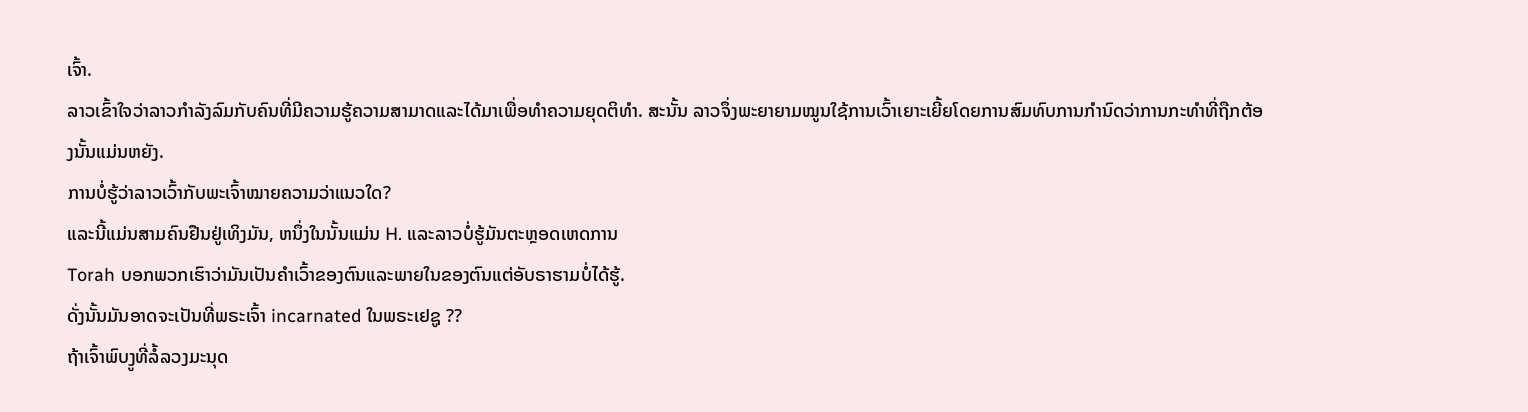ເຈົ້າ.
ລາວເຂົ້າໃຈວ່າລາວກໍາລັງລົມກັບຄົນທີ່ມີຄວາມຮູ້ຄວາມສາມາດແລະໄດ້ມາເພື່ອທໍາຄວາມຍຸດຕິທໍາ. ສະນັ້ນ ລາວຈຶ່ງພະຍາຍາມໝູນໃຊ້ການເວົ້າເຍາະເຍີ້ຍໂດຍການສົມທົບການກຳນົດວ່າການກະທຳທີ່ຖືກຕ້ອງນັ້ນແມ່ນຫຍັງ.
ການບໍ່ຮູ້ວ່າລາວເວົ້າກັບພະເຈົ້າໝາຍຄວາມວ່າແນວໃດ?
ແລະນີ້ແມ່ນສາມຄົນຢືນຢູ່ເທິງມັນ, ຫນຶ່ງໃນນັ້ນແມ່ນ H. ແລະລາວບໍ່ຮູ້ມັນຕະຫຼອດເຫດການ
Torah ບອກພວກເຮົາວ່າມັນເປັນຄໍາເວົ້າຂອງຕົນແລະພາຍໃນຂອງຕົນແຕ່ອັບຣາຮາມບໍ່ໄດ້ຮູ້.
ດັ່ງນັ້ນມັນອາດຈະເປັນທີ່ພຣະເຈົ້າ incarnated ໃນພຣະເຢຊູ ??
ຖ້າເຈົ້າພົບງູທີ່ລໍ້ລວງມະນຸດ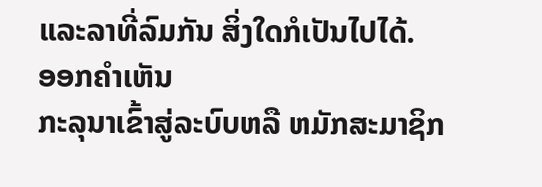ແລະລາທີ່ລົມກັນ ສິ່ງໃດກໍເປັນໄປໄດ້.
ອອກຄໍາເຫັນ
ກະລຸນາເຂົ້າສູ່ລະບົບຫລື ຫມັກສະມາຊິກ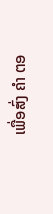ເພື່ອສົ່ງ ຄຳ ຕອ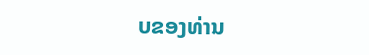ບຂອງທ່ານ